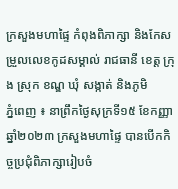ក្រសួងមហាផ្ទៃ កំពុងពិភាក្សា និងកែសម្រួលលេខកូដសម្គាល់ រាជធានី ខេត្ត ក្រុង ស្រុក ខណ្ឌ ឃុំ សង្កាត់ និងភូមិ
ភ្នំពេញ ៖ នាព្រឹកថ្ងៃសុក្រទី១៥ ខែកញ្ញា ឆ្នាំ២០២៣ ក្រសួងមហាផ្ទៃ បានបើកកិច្ចប្រជុំពិភាក្សារៀបចំ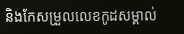និងកែសម្រួលលេខកូដសម្គាល់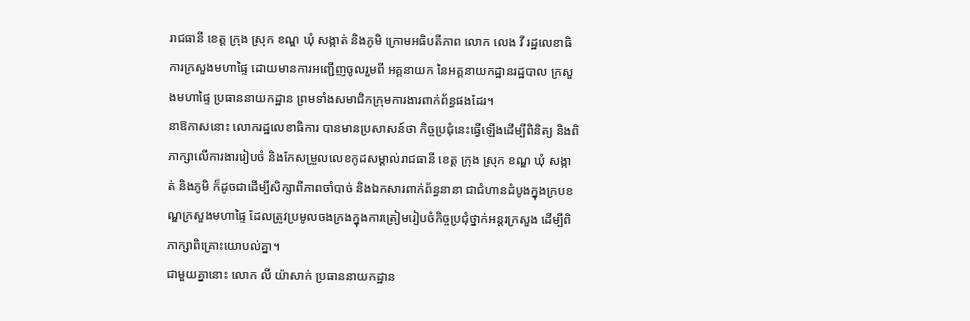រាជធានី ខេត្ត ក្រុង ស្រុក ខណ្ឌ ឃុំ សង្កាត់ និងភូមិ ក្រោមអធិបតីភាព លោក លេង វី រដ្ឋលេខាធិការក្រសួងមហាផ្ទៃ ដោយមានការអញ្ជើញចូលរួមពី អគ្គនាយក នៃអគ្គនាយកដ្ឋានរដ្ឋបាល ក្រសួងមហាផ្ទៃ ប្រធាននាយកដ្ឋាន ព្រមទាំងសមាជិកក្រុមការងារពាក់ព័ន្ធផងដែរ។
នាឱកាសនោះ លោករដ្ឋលេខាធិការ បានមានប្រសាសន៍ថា កិច្ចប្រជុំនេះធ្វើឡើងដើម្បីពិនិត្យ និងពិភាក្សាលើការងាររៀបចំ និងកែសម្រួលលេខកូដសម្គាល់រាជធានី ខេត្ត ក្រុង ស្រុក ខណ្ឌ ឃុំ សង្កាត់ និងភូមិ ក៏ដូចជាដើម្បីសិក្សាពីភាពចាំបាច់ និងឯកសារពាក់ព័ន្ធនានា ជាជំហានដំបូងក្នុងក្របខណ្ឌក្រសួងមហាផ្ទៃ ដែលត្រូវប្រមូលចងក្រងក្នុងការត្រៀមរៀបចំកិច្ចប្រជុំថ្នាក់អន្តរក្រសួង ដើម្បីពិភាក្សាពិគ្រោះយោបល់គ្នា។
ជាមួយគ្នានោះ លោក លី យ៉ាសាក់ ប្រធាននាយកដ្ឋាន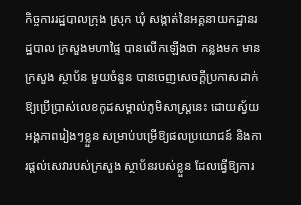កិច្ចការរដ្ឋបាលក្រុង ស្រុក ឃុំ សង្កាត់នៃអគ្គនាយកដ្ឋានរដ្ឋបាល ក្រសួងមហាផ្ទៃ បានលើកឡើងថា កន្លងមក មានក្រសួង ស្ថាប័ន មួយចំនួន បានចេញសេចក្តីប្រកាសដាក់ឱ្យប្រើប្រាស់លេខកូដសម្គាល់ភូមិសាស្ត្រនេះ ដោយស្វ័យអង្គភាពរៀងៗខ្លួន សម្រាប់បម្រើឱ្យផលប្រយោជន៍ និងការផ្តល់សេវារបស់ក្រសួង ស្ថាប័នរបស់ខ្លួន ដែលធ្វើឱ្យការ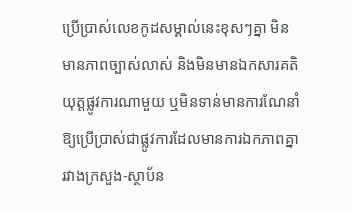ប្រើប្រាស់លេខកូដសម្គាល់នេះខុសៗគ្នា មិនមានភាពច្បាស់លាស់ និងមិនមានឯកសារគតិយុត្តផ្លូវការណាមួយ ឬមិនទាន់មានការណែនាំ ឱ្យប្រើប្រាស់ជាផ្លូវការដែលមានការឯកភាពគ្នារវាងក្រសួង-ស្ថាប័ន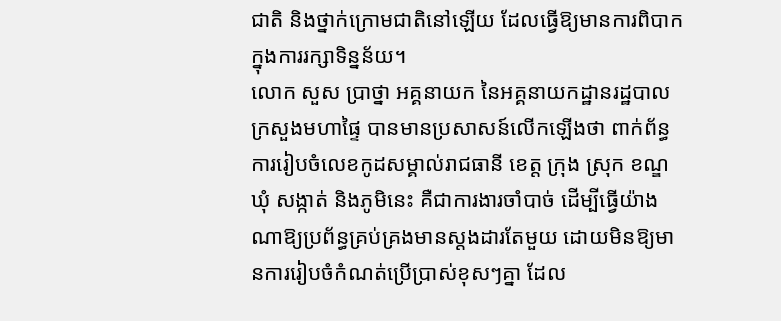ជាតិ និងថ្នាក់ក្រោមជាតិនៅឡើយ ដែលធ្វើឱ្យមានការពិបាកក្នុងការរក្សាទិន្នន័យ។
លោក សួស ប្រាថ្នា អគ្គនាយក នៃអគ្គនាយកដ្ឋានរដ្ឋបាល ក្រសួងមហាផ្ទៃ បានមានប្រសាសន៍លើកឡើងថា ពាក់ព័ន្ធការរៀបចំលេខកូដសម្គាល់រាជធានី ខេត្ត ក្រុង ស្រុក ខណ្ឌ ឃុំ សង្កាត់ និងភូមិនេះ គឺជាការងារចាំបាច់ ដើម្បីធ្វើយ៉ាងណាឱ្យប្រព័ន្ធគ្រប់គ្រងមានស្តងដារតែមួយ ដោយមិនឱ្យមានការរៀបចំកំណត់ប្រើប្រាស់ខុសៗគ្នា ដែល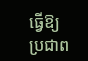ធ្វើឱ្យប្រជាព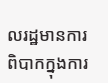លរដ្ឋមានការពិបាកក្នុងការ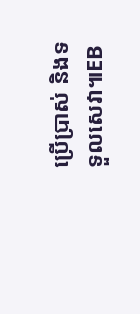ប្រើប្រាស់ និងទទួលសេវា៕EB